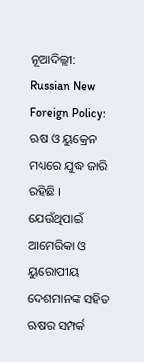ନୂଆଦିଲ୍ଲୀ: Russian New Foreign Policy: ଋଷ ଓ ୟୁକ୍ରେନ ମଧ୍ୟରେ ଯୁଦ୍ଧ ଜାରି ରହିଛି । ଯେଉଁଥିପାଇଁ ଆମେରିକା ଓ ୟୁରୋପୀୟ ଦେଶମାନଙ୍କ ସହିତ ଋଷର ସମ୍ପର୍କ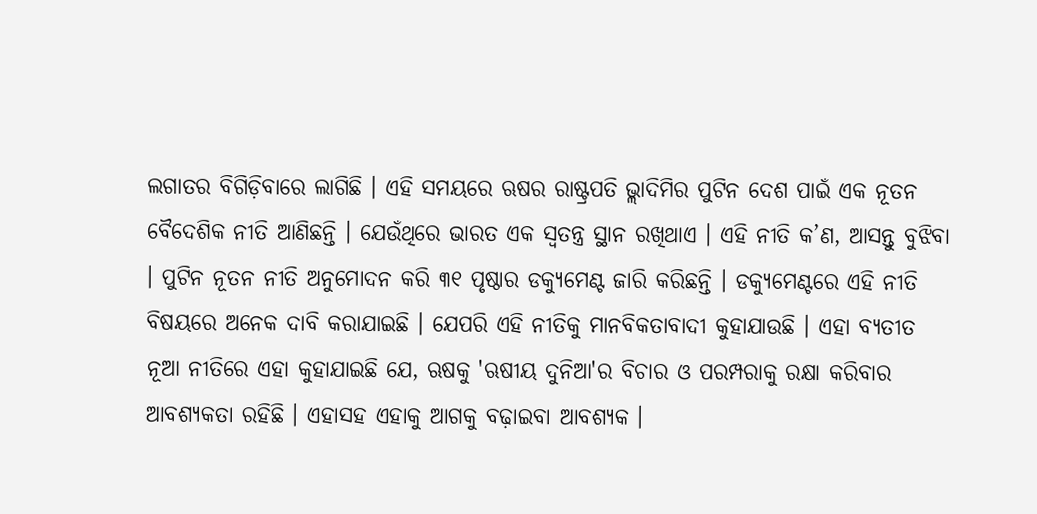ଲଗାତର ବିଗିଡ଼ିବାରେ ଲାଗିଛି । ଏହି ସମୟରେ ଋଷର ରାଷ୍ଟ୍ରପତି ଭ୍ଲାଦିମିର ପୁଟିନ ଦେଶ ପାଇଁ ଏକ ନୂତନ ବୈଦେଶିକ ନୀତି ଆଣିଛନ୍ତି । ଯେଉଁଥିରେ ଭାରତ ଏକ ସ୍ୱତନ୍ତ୍ର ସ୍ଥାନ ରଖିଥାଏ । ଏହି ନୀତି କ’ଣ, ଆସନ୍ତୁ ବୁଝିବା । ପୁଟିନ ନୂତନ ନୀତି ଅନୁମୋଦନ କରି ୩୧ ପୃଷ୍ଠାର ଡକ୍ୟୁମେଣ୍ଟ ଜାରି କରିଛନ୍ତି । ଡକ୍ୟୁମେଣ୍ଟରେ ଏହି ନୀତି ବିଷୟରେ ଅନେକ ଦାବି କରାଯାଇଛି । ଯେପରି ଏହି ନୀତିକୁ ମାନବିକତାବାଦୀ କୁହାଯାଉଛି । ଏହା ବ୍ୟତୀତ ନୂଆ ନୀତିରେ ଏହା କୁହାଯାଇଛି ଯେ, ଋଷକୁ 'ଋଷୀୟ ଦୁନିଆ'ର ବିଚାର ଓ ପରମ୍ପରାକୁ ରକ୍ଷା କରିବାର ଆବଶ୍ୟକତା ରହିଛି । ଏହାସହ ଏହାକୁ ଆଗକୁ ବଢ଼ାଇବା ଆବଶ୍ୟକ ।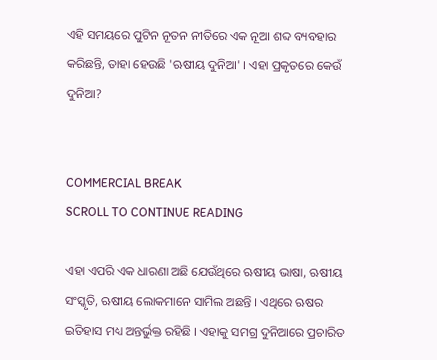ଏହି ସମୟରେ ପୁଟିନ ନୂତନ ନୀତିରେ ଏକ ନୂଆ ଶବ୍ଦ ବ୍ୟବହାର କରିଛନ୍ତି, ତାହା ହେଉଛି 'ଋଷୀୟ ଦୁନିଆ' । ଏହା ପ୍ରକୃତରେ କେଉଁ ଦୁନିଆ?


COMMERCIAL BREAK
SCROLL TO CONTINUE READING

ଏହା ଏପରି ଏକ ଧାରଣା ଅଛି ଯେଉଁଥିରେ ଋଷୀୟ ଭାଷା, ଋଷୀୟ ସଂସ୍କୃତି, ଋଷୀୟ ଲୋକମାନେ ସାମିଲ ଅଛନ୍ତି । ଏଥିରେ ଋଷର ଇତିହାସ ମଧ୍ୟ ଅନ୍ତର୍ଭୁକ୍ତ ରହିଛି । ଏହାକୁ ସମଗ୍ର ଦୁନିଆରେ ପ୍ରଚାରିତ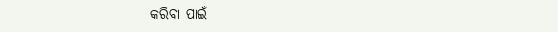କରିବା ପାଇଁ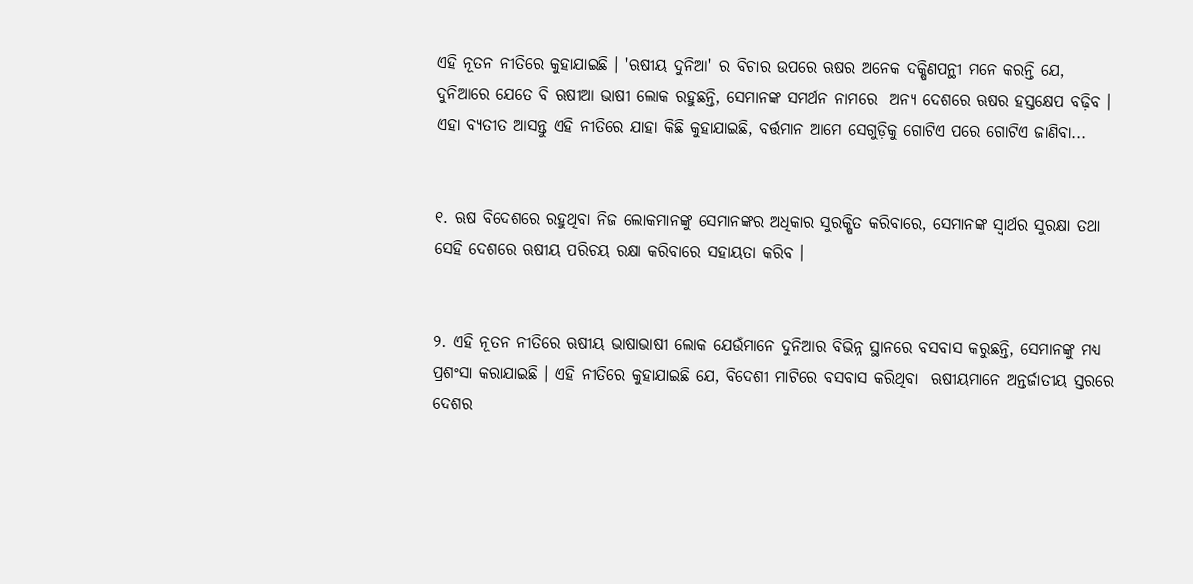ଏହି ନୂତନ ନୀତିରେ କୁହାଯାଇଛି । 'ଋଷୀୟ ଦୁନିଆ' ର ବିଚାର ଉପରେ ଋଷର ଅନେକ ଦକ୍ଷିଣପନ୍ଥୀ ମନେ କରନ୍ତି ଯେ, ଦୁନିଆରେ ଯେତେ ବି ଋଷୀଆ ଭାଷୀ ଲୋକ ରହୁଛନ୍ତି, ସେମାନଙ୍କ ସମର୍ଥନ ନାମରେ  ଅନ୍ୟ ଦେଶରେ ଋଷର ହସ୍ତକ୍ଷେପ ବଢ଼ିବ । ଏହା ବ୍ୟତୀତ ଆସନ୍ତୁ ଏହି ନୀତିରେ ଯାହା କିଛି କୁହାଯାଇଛି, ବର୍ତ୍ତମାନ ଆମେ ସେଗୁଡ଼ିକୁ ଗୋଟିଏ ପରେ ଗୋଟିଏ ଜାଣିବା...


୧. ଋଷ ବିଦେଶରେ ରହୁଥିବା ନିଜ ଲୋକମାନଙ୍କୁ ସେମାନଙ୍କର ଅଧିକାର ସୁରକ୍ଷିତ କରିବାରେ, ସେମାନଙ୍କ ସ୍ୱାର୍ଥର ସୁରକ୍ଷା ତଥା ସେହି ଦେଶରେ ଋଷୀୟ ପରିଚୟ ରକ୍ଷା କରିବାରେ ସହାୟତା କରିବ ।


୨. ଏହି ନୂତନ ନୀତିରେ ଋଷୀୟ ଭାଷାଭାଷୀ ଲୋକ ଯେଉଁମାନେ ଦୁନିଆର ବିଭିନ୍ନ ସ୍ଥାନରେ ବସବାସ କରୁଛନ୍ତି, ସେମାନଙ୍କୁ ମଧ୍ୟ ପ୍ରଶଂସା କରାଯାଇଛି । ଏହି ନୀତିରେ କୁହାଯାଇଛି ଯେ, ବିଦେଶୀ ମାଟିରେ ବସବାସ କରିଥିବା  ଋଷୀୟମାନେ ଅନ୍ତର୍ଜାତୀୟ ସ୍ତରରେ ଦେଶର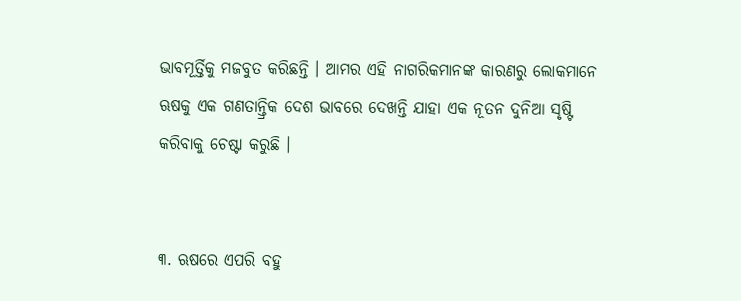ଭାବମୂର୍ତ୍ତିକୁ ମଜବୁତ କରିଛନ୍ତି । ଆମର ଏହି ନାଗରିକମାନଙ୍କ କାରଣରୁ ଲୋକମାନେ ଋଷକୁ ଏକ ଗଣତାନ୍ତ୍ରିକ ଦେଶ ଭାବରେ ଦେଖନ୍ତି ଯାହା ଏକ ନୂତନ ଦୁନିଆ ସୃଷ୍ଟି କରିବାକୁ ଚେଷ୍ଟା କରୁଛି ।


୩. ଋଷରେ ଏପରି ବହୁ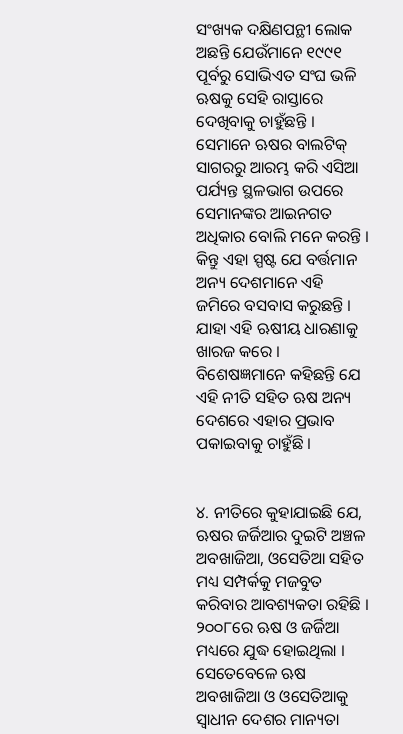ସଂଖ୍ୟକ ଦକ୍ଷିଣପନ୍ଥୀ ଲୋକ ଅଛନ୍ତି ଯେଉଁମାନେ ୧୯୯୧ ପୂର୍ବରୁ ସୋଭିଏତ ସଂଘ ଭଳି ଋଷକୁ ସେହି ରାସ୍ତାରେ ଦେଖିବାକୁ ଚାହୁଁଛନ୍ତି । ସେମାନେ ଋଷର ବାଲଟିକ୍ ସାଗରରୁ ଆରମ୍ଭ କରି ଏସିଆ ପର୍ଯ୍ୟନ୍ତ ସ୍ଥଳଭାଗ ଉପରେ ସେମାନଙ୍କର ଆଇନଗତ ଅଧିକାର ବୋଲି ମନେ କରନ୍ତି । କିନ୍ତୁ ଏହା ସ୍ପଷ୍ଟ ଯେ ବର୍ତ୍ତମାନ ଅନ୍ୟ ଦେଶମାନେ ଏହି ଜମିରେ ବସବାସ କରୁଛନ୍ତି । ଯାହା ଏହି ଋଷୀୟ ଧାରଣାକୁ ଖାରଜ କରେ । ବିଶେଷଜ୍ଞମାନେ କହିଛନ୍ତି ଯେ ଏହି ନୀତି ସହିତ ଋଷ ଅନ୍ୟ ଦେଶରେ ଏହାର ପ୍ରଭାବ ପକାଇବାକୁ ଚାହୁଁଛି ।


୪. ନୀତିରେ କୁହାଯାଇଛି ଯେ, ଋଷର ଜର୍ଜିଆର ଦୁଇଟି ଅଞ୍ଚଳ ଅବଖାଜିଆ, ଓସେତିଆ ସହିତ ମଧ୍ୟ ସମ୍ପର୍କକୁ ମଜବୁତ କରିବାର ଆବଶ୍ୟକତା ରହିଛି । ୨୦୦୮ରେ ଋଷ ଓ ଜର୍ଜିଆ ମଧ୍ୟରେ ଯୁଦ୍ଧ ହୋଇଥିଲା । ସେତେବେଳେ ଋଷ ଅବଖାଜିଆ ଓ ଓସେତିଆକୁ ସ୍ୱାଧୀନ ଦେଶର ମାନ୍ୟତା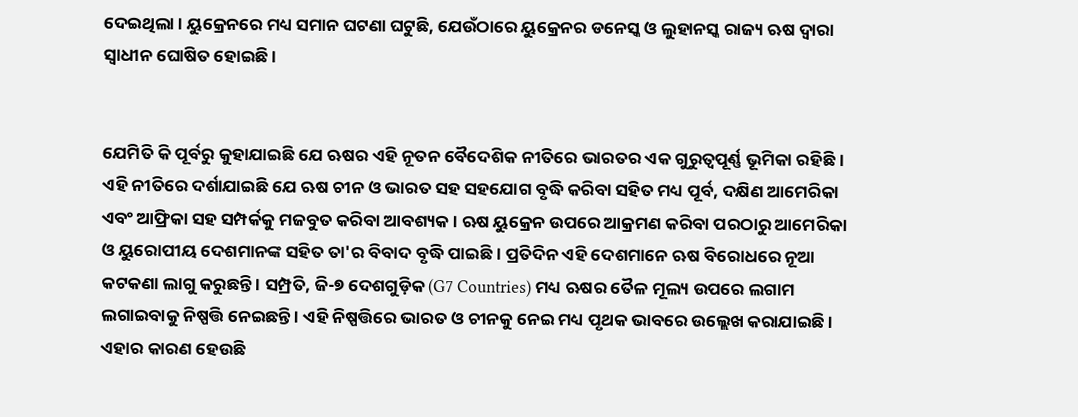ଦେଇଥିଲା । ୟୁକ୍ରେନରେ ମଧ୍ୟ ସମାନ ଘଟଣା ଘଟୁଛି, ଯେଉଁଠାରେ ୟୁକ୍ରେନର ଡନେସ୍କ ଓ ଲୁହାନସ୍କ ରାଜ୍ୟ ଋଷ ଦ୍ୱାରା ସ୍ୱାଧୀନ ଘୋଷିତ ହୋଇଛି ।


ଯେମିତି କି ପୂର୍ବରୁ କୁହାଯାଇଛି ଯେ ଋଷର ଏହି ନୂତନ ବୈଦେଶିକ ନୀତିରେ ଭାରତର ଏକ ଗୁରୁତ୍ୱପୂର୍ଣ୍ଣ ଭୂମିକା ରହିଛି । ଏହି ନୀତିରେ ଦର୍ଶାଯାଇଛି ଯେ ଋଷ ଚୀନ ଓ ଭାରତ ସହ ସହଯୋଗ ବୃଦ୍ଧି କରିବା ସହିତ ମଧ୍ୟ ପୂର୍ବ, ଦକ୍ଷିଣ ଆମେରିକା ଏବଂ ଆଫ୍ରିକା ସହ ସମ୍ପର୍କକୁ ମଜବୁତ କରିବା ଆବଶ୍ୟକ । ଋଷ ୟୁକ୍ରେନ ଉପରେ ଆକ୍ରମଣ କରିବା ପରଠାରୁ ଆମେରିକା ଓ ୟୁରୋପୀୟ ଦେଶମାନଙ୍କ ସହିତ ତା'ର ବିବାଦ ବୃଦ୍ଧି ପାଇଛି । ପ୍ରତିଦିନ ଏହି ଦେଶମାନେ ଋଷ ବିରୋଧରେ ନୂଆ କଟକଣା ଲାଗୁ କରୁଛନ୍ତି । ସମ୍ପ୍ରତି, ଜି-୭ ଦେଶଗୁଡ଼ିକ (G7 Countries) ମଧ୍ୟ ଋଷର ତୈଳ ମୂଲ୍ୟ ଉପରେ ଲଗାମ ଲଗାଇବାକୁ ନିଷ୍ପତ୍ତି ନେଇଛନ୍ତି । ଏହି ନିଷ୍ପତ୍ତିରେ ଭାରତ ଓ ଚୀନକୁ ନେଇ ମଧ୍ୟ ପୃଥକ ଭାବରେ ଉଲ୍ଲେଖ କରାଯାଇଛି । ଏହାର କାରଣ ହେଉଛି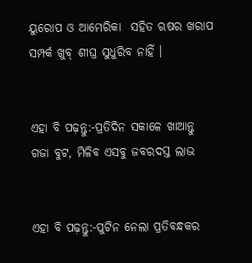ୟୁରୋପ ଓ ଆମେରିକା  ସହିତ ଋଷର ଖରାପ ସମ୍ପର୍କ ଖୁବ୍ ଶୀଘ୍ର ସୁଧୁରିବ ନାହିଁ ।


ଏହା ବି ପଢ଼ନ୍ତୁ:-ପ୍ରତିଦିନ ସକାଳେ ଖାଆନ୍ତୁ ଗଜା ବୁଟ, ମିଳିବ ଏସବୁ ଜବରଦସ୍ତ ଲାଭ


ଏହା ବି ପଢ଼ନ୍ତୁ:-ପୁଟିନ ନେଲା ପ୍ରତିବନ୍ଧକର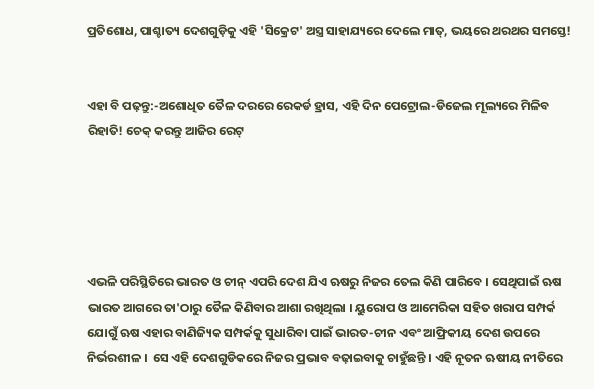ପ୍ରତିଶୋଧ, ପାଶ୍ଚାତ୍ୟ ଦେଶଗୁଡ଼ିକୁ ଏହି 'ସିକ୍ରେଟ' ଅସ୍ତ୍ର ସାହାଯ୍ୟରେ ଦେଲେ ମାତ୍, ଭୟରେ ଥରଥର ସମସ୍ତେ!


ଏହା ବି ପଢ଼ନ୍ତୁ:-ଅଶୋଧିତ ତୈଳ ଦରରେ ରେକର୍ଡ ହ୍ରାସ, ଏହି ଦିନ ପେଟ୍ରୋଲ-ଡିଜେଲ ମୂଲ୍ୟରେ ମିଳିବ ରିହାତି! ଚେକ୍ କରନ୍ତୁ ଆଜିର ରେଟ୍





ଏଭଳି ପରିସ୍ଥିତିରେ ଭାରତ ଓ ଚୀନ୍ ଏପରି ଦେଶ ଯିଏ ଋଷରୁ ନିଜର ତେଲ କିଣି ପାରିବେ । ସେଥିପାଇଁ ଋଷ ଭାରତ ଆଗରେ ତା'ଠାରୁ ତୈଳ କିଣିବାର ଆଶା ରଖିଥିଲା । ୟୁରୋପ ଓ ଆମେରିକା ସହିତ ଖରାପ ସମ୍ପର୍କ ଯୋଗୁଁ ଋଷ ଏହାର ବାଣିଜ୍ୟିକ ସମ୍ପର୍କକୁ ସୁଧାରିବା ପାଇଁ ଭାରତ-ଚୀନ ଏବଂ ଆଫ୍ରିକୀୟ ଦେଶ ଉପରେ ନିର୍ଭରଶୀଳ ।  ସେ ଏହି ଦେଶଗୁଡିକରେ ନିଜର ପ୍ରଭାବ ବଢ଼ାଇବାକୁ ଚାହୁଁଛନ୍ତି । ଏହି ନୂତନ ଋଷୀୟ ନୀତିରେ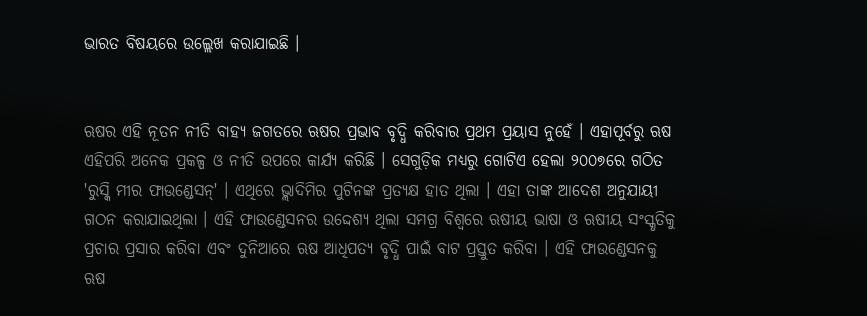ଭାରତ ବିଷୟରେ ଉଲ୍ଲେଖ କରାଯାଇଛି ।


ଋଷର ଏହି ନୂତନ ନୀତି ବାହ୍ୟ ଜଗତରେ ଋଷର ପ୍ରଭାବ ବୃଦ୍ଧି କରିବାର ପ୍ରଥମ ପ୍ରୟାସ ନୁହେଁ । ଏହାପୂର୍ବରୁ ଋଷ ଏହିପରି ଅନେକ ପ୍ରକଳ୍ପ ଓ ନୀତି ଉପରେ କାର୍ଯ୍ୟ କରିଛି । ସେଗୁଡ଼ିକ ମଧ୍ୟରୁ ଗୋଟିଏ ହେଲା ୨୦୦୭ରେ ଗଠିତ 'ରୁସ୍କି ମୀର ଫାଉଣ୍ଡେସନ୍' । ଏଥିରେ ଭ୍ଲାଦିମିର ପୁଟିନଙ୍କ ପ୍ରତ୍ୟକ୍ଷ ହାତ ଥିଲା । ଏହା ତାଙ୍କ ଆଦେଶ ଅନୁଯାୟୀ ଗଠନ କରାଯାଇଥିଲା । ଏହି ଫାଉଣ୍ଡେସନର ଉଦ୍ଦେଶ୍ୟ ଥିଲା ସମଗ୍ର ବିଶ୍ୱରେ ଋଷୀୟ ଭାଷା ଓ ଋଷୀୟ ସଂସ୍କୃତିକୁ ପ୍ରଚାର ପ୍ରସାର କରିବା ଏବଂ ଦୁନିଆରେ ଋଷ ଆଧିପତ୍ୟ ବୃଦ୍ଧି ପାଇଁ ବାଟ ପ୍ରସ୍ତୁତ କରିବା । ଏହି ଫାଉଣ୍ଡେସନକୁ ଋଷ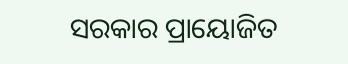ସରକାର ପ୍ରାୟୋଜିତ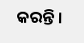କରନ୍ତି ।